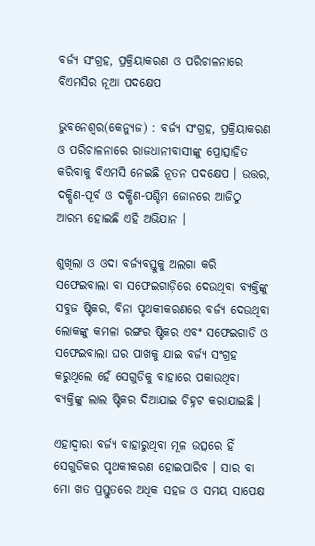ବର୍ଜ୍ୟ ସଂଗ୍ରହ, ପ୍ରକ୍ରିୟାକରଣ ଓ ପରିଚାଳନାରେ ବିଏମସିର ନୂଆ ପଦକ୍ଷେପ

ଭୁବନେଶ୍ୱର(କେନ୍ୟୁଜ) : ବର୍ଜ୍ୟ ସଂଗ୍ରହ, ପ୍ରକ୍ରିୟାକରଣ ଓ ପରିଚାଳନାରେ ରାଜଧାନୀବାସୀଙ୍କୁ ପ୍ରୋତ୍ସାହିତ କରିବାକୁ ବିଏମସି ନେଇଛି ନୂତନ ପଦକ୍ଷେପ । ଉତ୍ତର, ଦକ୍ଷିଣ-ପୂର୍ବ ଓ ଦକ୍ଷିଣ-ପଶ୍ଚିମ ଜୋନରେ ଆଜିଠୁ ଆରମ୍ଭ ହୋଇଛି ଏହି ଅଭିଯାନ ।

ଶୁଖିଲା ଓ ଓଦା ବର୍ଜ୍ୟବସ୍ତୁକୁ ଅଲଗା କରି ସଫେଇବାଲା ବା ସଫେଇଗାଡ଼ିରେ ଦେଉଥିବା ବ୍ୟକ୍ତିଙ୍କୁ ସବୁଜ ଷ୍ଟିକର, ବିନା ପୃଥକୀକରଣରେ ବର୍ଜ୍ୟ ଦେଉଥିବା ଲୋକଙ୍କୁ କମଳା ରଙ୍ଗର ଷ୍ଟିକର ଏବଂ ସଫେଇଗାଡି ଓ ସଫେଇବାଲା ଘର ପାଖକୁ ଯାଇ ବର୍ଜ୍ୟ ସଂଗ୍ରହ କରୁଥିଲେ ହେଁ ସେଗୁଡିକୁ ବାହାରେ ପକାଉଥିବା ବ୍ୟକ୍ତିଙ୍କୁ ଲାଲ ଷ୍ଟିକର ଦିଆଯାଇ ଚିହ୍ନଟ କରାଯାଇଛି ।

ଏହାଦ୍ୱାରା ବର୍ଜ୍ୟ ବାହାରୁଥିବା ମୂଳ ଉତ୍ସରେ ହିଁ ସେଗୁଡିକର ପୃଥକୀକରଣ ହୋଇପାରିବ । ସାର ବା ମୋ ଖତ ପ୍ରସ୍ତୁତରେ ଅଧିକ ସହଜ ଓ ସମୟ ସାପେକ୍ଷ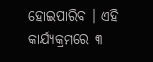ହୋଇପାରିବ । ଏହି କାର୍ଯ୍ୟକ୍ରମରେ ୩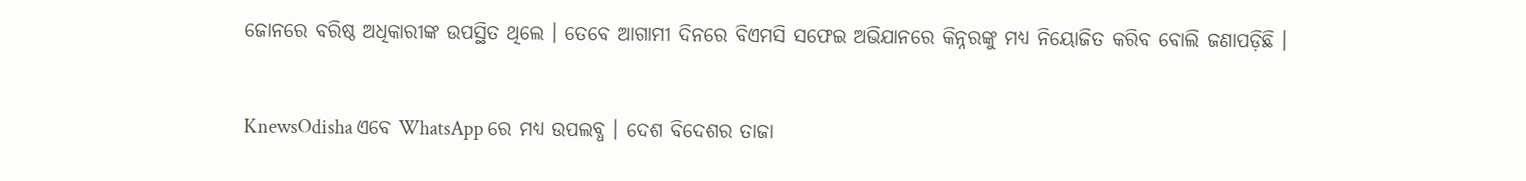ଜୋନରେ ବରିଷ୍ଠ ଅଧିକାରୀଙ୍କ ଉପସ୍ଥିତ ଥିଲେ । ତେବେ ଆଗାମୀ ଦିନରେ ବିଏମସି ସଫେଇ ଅଭିଯାନରେ କିନ୍ନରଙ୍କୁ ମଧ୍ୟ ନିୟୋଜିତ କରିବ ବୋଲି ଜଣାପଡ଼ିଛି ।


KnewsOdisha ଏବେ WhatsApp ରେ ମଧ୍ୟ ଉପଲବ୍ଧ । ଦେଶ ବିଦେଶର ତାଜା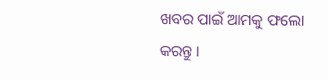ଖବର ପାଇଁ ଆମକୁ ଫଲୋ କରନ୍ତୁ ।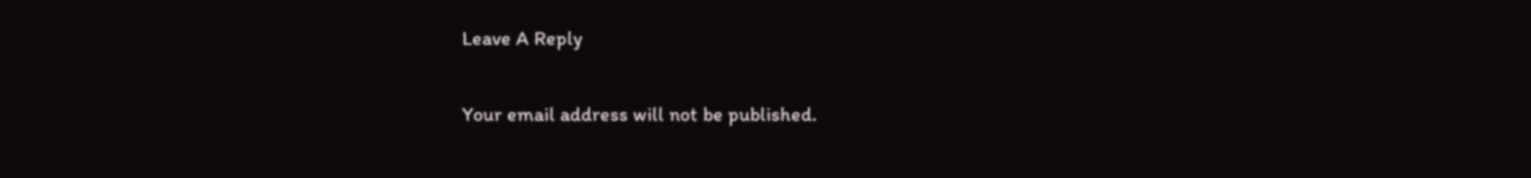Leave A Reply

Your email address will not be published.